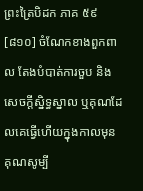ព្រះត្រៃបិដក ភាគ ៥៩
[៨១០] ចំណែកខាងពួកពាល តែងបំបាត់ការចួប និងសេចក្តីស្និទ្ធស្នាល ឬគុណដែលគេធ្វើហើយក្នុងកាលមុន គុណសូម្បី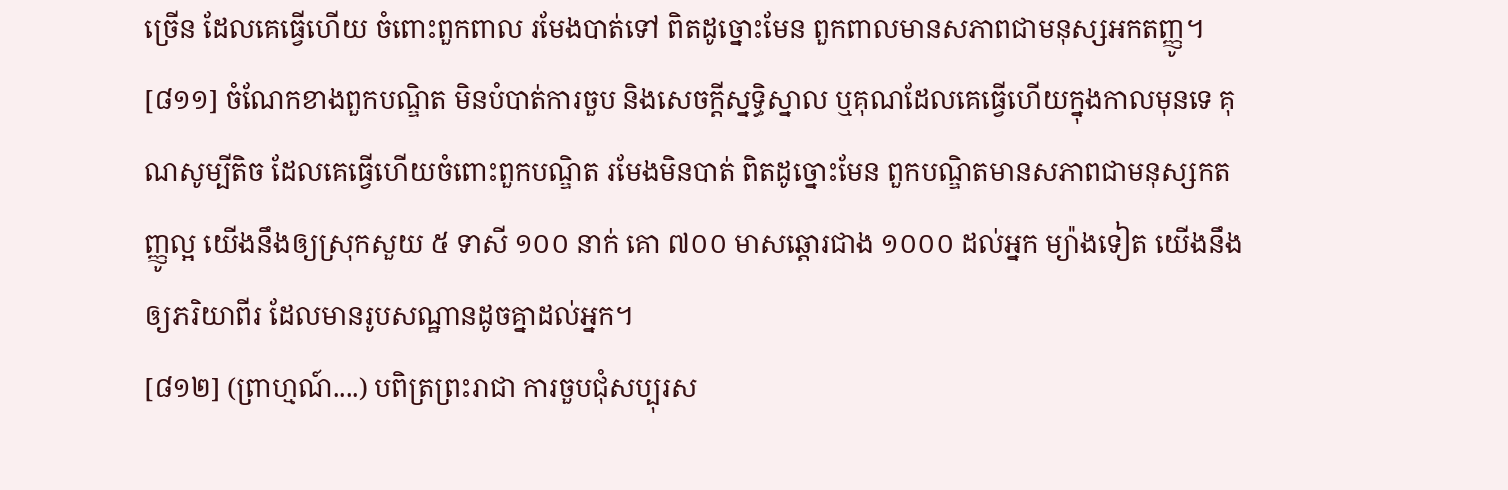ច្រើន ដែលគេធ្វើហើយ ចំពោះពួកពាល រមែងបាត់ទៅ ពិតដូច្នោះមែន ពួកពាលមានសភាពជាមនុស្សអកតញ្ញូ។
[៨១១] ចំណែកខាងពួកបណ្ឌិត មិនបំបាត់ការចួប និងសេចក្តីស្នទិ្ធស្នាល ឬគុណដែលគេធ្វើហើយក្នុងកាលមុនទេ គុណសូម្បីតិច ដែលគេធ្វើហើយចំពោះពួកបណ្ឌិត រមែងមិនបាត់ ពិតដូច្នោះមែន ពួកបណ្ឌិតមានសភាពជាមនុស្សកតញ្ញូល្អ យើងនឹងឲ្យស្រុកសួយ ៥ ទាសី ១០០ នាក់ គោ ៧០០ មាសឆ្តោរជាង ១០០០ ដល់អ្នក ម្យ៉ាងទៀត យើងនឹងឲ្យភរិយាពីរ ដែលមានរូបសណ្ឋានដូចគ្នាដល់អ្នក។
[៨១២] (ព្រាហ្មណ៍....) បពិត្រព្រះរាជា ការចួបជុំសប្បុរស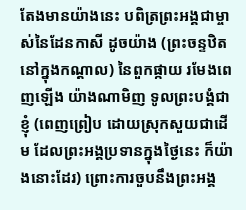តែងមានយ៉ាងនេះ បពិត្រព្រះអង្គជាម្ចាស់នៃដែនកាសី ដូចយ៉ាង (ព្រះចន្ទឋិតនៅក្នុងកណ្តាល) នៃពួកផ្កាយ រមែងពេញឡើង យ៉ាងណាមិញ ទូលព្រះបង្គំជាខ្ញុំ (ពេញព្រៀប ដោយស្រុកសួយជាដើម ដែលព្រះអង្គប្រទានក្នុងថ្ងៃនេះ ក៏យ៉ាងនោះដែរ) ព្រោះការចួបនឹងព្រះអង្គ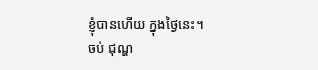ខ្ញុំបានហើយ ក្នុងថ្ងៃនេះ។
ចប់ ជុណ្ហ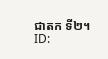ជាតក ទី២។
ID: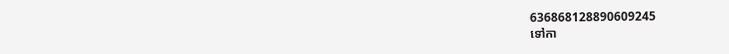636868128890609245
ទៅកា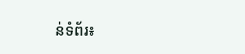ន់ទំព័រ៖